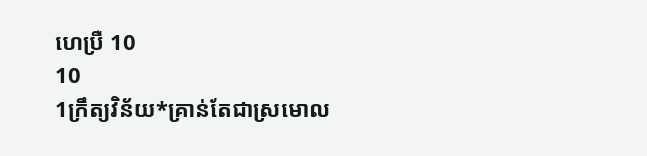ហេប្រឺ 10
10
1ក្រឹត្យវិន័យ*គ្រាន់តែជាស្រមោល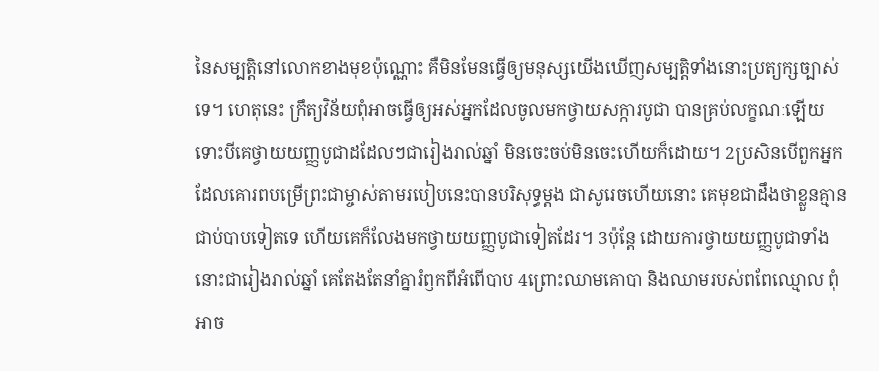នៃសម្បត្តិនៅលោកខាងមុខប៉ុណ្ណោះ គឺមិនមែនធ្វើឲ្យមនុស្សយើងឃើញសម្បត្តិទាំងនោះប្រត្យក្សច្បាស់ទេ។ ហេតុនេះ ក្រឹត្យវិន័យពុំអាចធ្វើឲ្យអស់អ្នកដែលចូលមកថ្វាយសក្ការបូជា បានគ្រប់លក្ខណៈឡើយ ទោះបីគេថ្វាយយញ្ញបូជាដដែលៗជារៀងរាល់ឆ្នាំ មិនចេះចប់មិនចេះហើយក៏ដោយ។ 2ប្រសិនបើពួកអ្នកដែលគោរពបម្រើព្រះជាម្ចាស់តាមរបៀបនេះបានបរិសុទ្ធម្ដង ជាសូរេចហើយនោះ គេមុខជាដឹងថាខ្លួនគ្មានជាប់បាបទៀតទេ ហើយគេក៏លែងមកថ្វាយយញ្ញបូជាទៀតដែរ។ 3ប៉ុន្តែ ដោយការថ្វាយយញ្ញបូជាទាំងនោះជារៀងរាល់ឆ្នាំ គេតែងតែនាំគ្នារំឭកពីអំពើបាប 4ព្រោះឈាមគោបា និងឈាមរបស់ពពែឈ្មោល ពុំអាច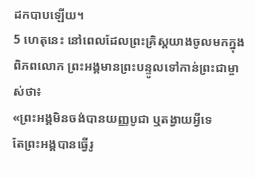ដកបាបឡើយ។
5 ហេតុនេះ នៅពេលដែលព្រះគ្រិស្តយាងចូលមកក្នុងពិភពលោក ព្រះអង្គមានព្រះបន្ទូលទៅកាន់ព្រះជាម្ចាស់ថា៖
«ព្រះអង្គមិនចង់បានយញ្ញបូជា ឬតង្វាយអ្វីទេ
តែព្រះអង្គបានធ្វើរូ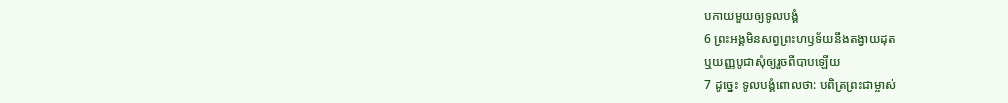បកាយមួយឲ្យទូលបង្គំ
6 ព្រះអង្គមិនសព្វព្រះហឫទ័យនឹងតង្វាយដុត
ឬយញ្ញបូជាសុំឲ្យរួចពីបាបឡើយ
7 ដូច្នេះ ទូលបង្គំពោលថា: បពិត្រព្រះជាម្ចាស់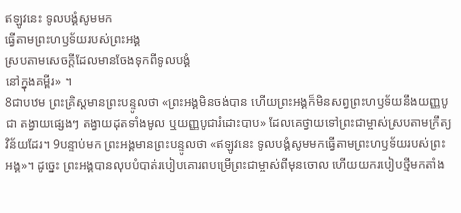ឥឡូវនេះ ទូលបង្គំសូមមក
ធ្វើតាមព្រះហឫទ័យរបស់ព្រះអង្គ
ស្របតាមសេចក្ដីដែលមានចែងទុកពីទូលបង្គំ
នៅក្នុងគម្ពីរ» ។
8ជាបឋម ព្រះគ្រិស្តមានព្រះបន្ទូលថា «ព្រះអង្គមិនចង់បាន ហើយព្រះអង្គក៏មិនសព្វព្រះហឫទ័យនឹងយញ្ញបូជា តង្វាយផ្សេងៗ តង្វាយដុតទាំងមូល ឬយញ្ញបូជារំដោះបាប» ដែលគេថ្វាយទៅព្រះជាម្ចាស់ស្របតាមក្រឹត្យវិន័យដែរ។ 9បន្ទាប់មក ព្រះអង្គមានព្រះបន្ទូលថា «ឥឡូវនេះ ទូលបង្គំសូមមកធ្វើតាមព្រះហឫទ័យរបស់ព្រះអង្គ»។ ដូច្នេះ ព្រះអង្គបានលុបបំបាត់របៀបគោរពបម្រើព្រះជាម្ចាស់ពីមុនចោល ហើយយករបៀបថ្មីមកតាំង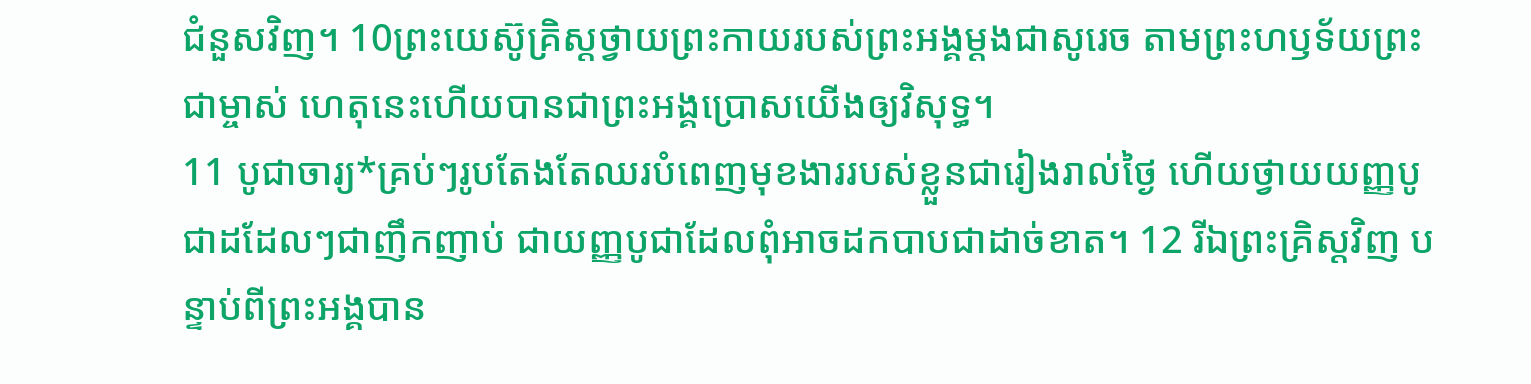ជំនួសវិញ។ 10ព្រះយេស៊ូគ្រិស្តថ្វាយព្រះកាយរបស់ព្រះអង្គម្ដងជាសូរេច តាមព្រះហឫទ័យព្រះជាម្ចាស់ ហេតុនេះហើយបានជាព្រះអង្គប្រោសយើងឲ្យវិសុទ្ធ។
11 បូជាចារ្យ*គ្រប់ៗរូបតែងតែឈរបំពេញមុខងាររបស់ខ្លួនជារៀងរាល់ថ្ងៃ ហើយថ្វាយយញ្ញបូជាដដែលៗជាញឹកញាប់ ជាយញ្ញបូជាដែលពុំអាចដកបាបជាដាច់ខាត។ 12 រីឯព្រះគ្រិស្តវិញ បន្ទាប់ពីព្រះអង្គបាន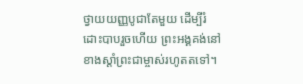ថ្វាយយញ្ញបូជាតែមួយ ដើម្បីរំដោះបាបរួចហើយ ព្រះអង្គគង់នៅខាងស្ដាំព្រះជាម្ចាស់រហូតតទៅ។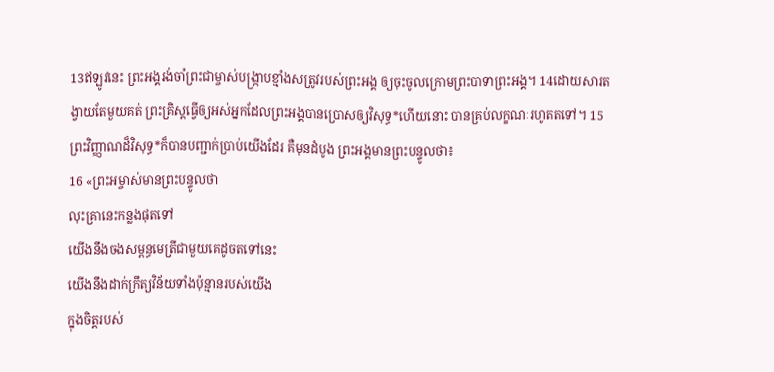13ឥឡូវនេះ ព្រះអង្គរង់ចាំព្រះជាម្ចាស់បង្ក្រាបខ្មាំងសត្រូវរបស់ព្រះអង្គ ឲ្យចុះចូលក្រោមព្រះបាទាព្រះអង្គ។ 14ដោយសារតង្វាយតែមួយគត់ ព្រះគ្រិស្តធ្វើឲ្យអស់អ្នកដែលព្រះអង្គបានប្រោសឲ្យវិសុទ្ធ*ហើយនោះ បានគ្រប់លក្ខណៈរហូតតទៅ។ 15ព្រះវិញ្ញាណដ៏វិសុទ្ធ*ក៏បានបញ្ជាក់ប្រាប់យើងដែរ គឺមុនដំបូង ព្រះអង្គមានព្រះបន្ទូលថា៖
16 «ព្រះអម្ចាស់មានព្រះបន្ទូលថា
លុះគ្រានេះកន្លងផុតទៅ
យើងនឹងចងសម្ពន្ធមេត្រីជាមួយគេដូចតទៅនេះ
យើងនឹងដាក់ក្រឹត្យវិន័យទាំងប៉ុន្មានរបស់យើង
ក្នុងចិត្តរបស់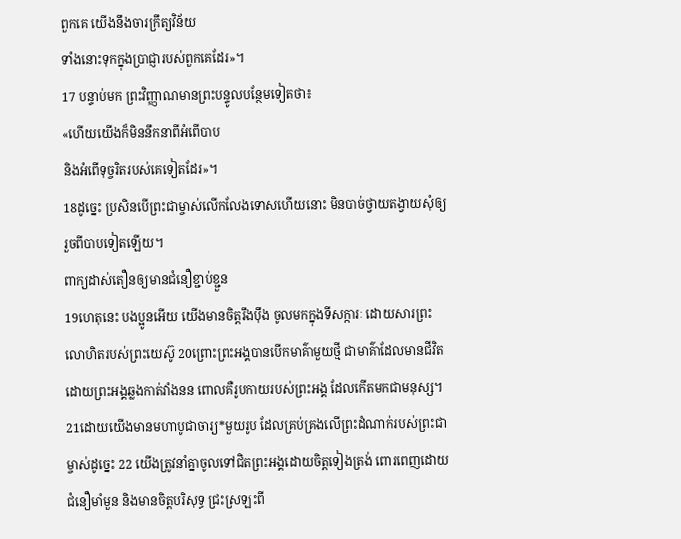ពួកគេ យើងនឹងចារក្រឹត្យវិន័យ
ទាំងនោះទុកក្នុងប្រាជ្ញារបស់ពួកគេដែរ»។
17 បន្ទាប់មក ព្រះវិញ្ញាណមានព្រះបន្ទូលបន្ថែមទៀតថា៖
«ហើយយើងក៏មិននឹកនាពីអំពើបាប
និងអំពើទុច្ចរិតរបស់គេទៀតដែរ»។
18ដូច្នេះ ប្រសិនបើព្រះជាម្ចាស់លើកលែងទោសហើយនោះ មិនបាច់ថ្វាយតង្វាយសុំឲ្យរួចពីបាបទៀតឡើយ។
ពាក្យដាស់តឿនឲ្យមានជំនឿខ្ជាប់ខ្ជួន
19ហេតុនេះ បងប្អូនអើយ យើងមានចិត្តរឹងប៉ឹង ចូលមកក្នុងទីសក្ការៈ ដោយសារព្រះលោហិតរបស់ព្រះយេស៊ូ 20ព្រោះព្រះអង្គបានបើកមាគ៌ាមួយថ្មី ជាមាគ៌ាដែលមានជីវិត ដោយព្រះអង្គឆ្លងកាត់វាំងនន ពោលគឺរូបកាយរបស់ព្រះអង្គ ដែលកើតមកជាមនុស្ស។ 21ដោយយើងមានមហាបូជាចារ្យ*មួយរូប ដែលគ្រប់គ្រងលើព្រះដំណាក់របស់ព្រះជាម្ចាស់ដូច្នេះ 22 យើងត្រូវនាំគ្នាចូលទៅជិតព្រះអង្គដោយចិត្តទៀងត្រង់ ពោរពេញដោយជំនឿមាំមួន និងមានចិត្តបរិសុទ្ធ ជ្រះស្រឡះពី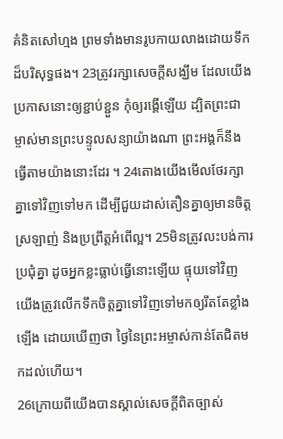គំនិតសៅហ្មង ព្រមទាំងមានរូបកាយលាងដោយទឹកដ៏បរិសុទ្ធផង។ 23ត្រូវរក្សាសេចក្ដីសង្ឃឹម ដែលយើងប្រកាសនោះឲ្យខ្ជាប់ខ្ជួន កុំឲ្យរង្គើឡើយ ដ្បិតព្រះជាម្ចាស់មានព្រះបន្ទូលសន្យាយ៉ាងណា ព្រះអង្គក៏នឹងធ្វើតាមយ៉ាងនោះដែរ ។ 24តោងយើងមើលថែរក្សាគ្នាទៅវិញទៅមក ដើម្បីជួយដាស់តឿនគ្នាឲ្យមានចិត្តស្រឡាញ់ និងប្រព្រឹត្តអំពើល្អ។ 25មិនត្រូវលះបង់ការប្រជុំគ្នា ដូចអ្នកខ្លះធ្លាប់ធ្វើនោះឡើយ ផ្ទុយទៅវិញ យើងត្រូវលើកទឹកចិត្តគ្នាទៅវិញទៅមកឲ្យរឹតតែខ្លាំងឡើង ដោយឃើញថា ថ្ងៃនៃព្រះអម្ចាស់កាន់តែជិតមកដល់ហើយ។
26ក្រោយពីយើងបានស្គាល់សេចក្ដីពិតច្បាស់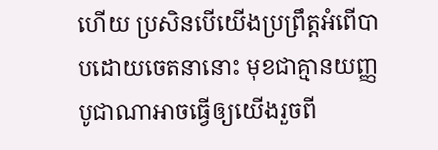ហើយ ប្រសិនបើយើងប្រព្រឹត្តអំពើបាបដោយចេតនានោះ មុខជាគ្មានយញ្ញបូជាណាអាចធ្វើឲ្យយើងរួចពី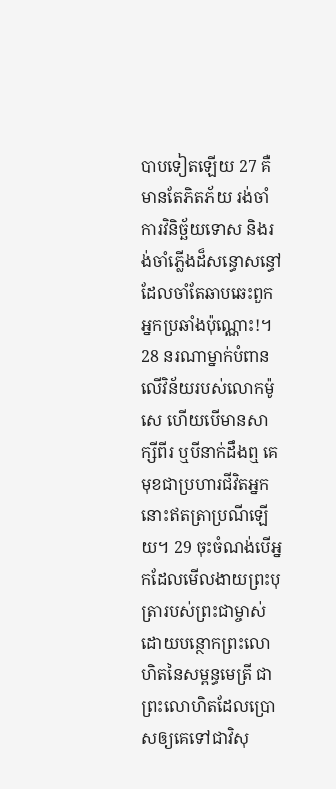បាបទៀតឡើយ 27 គឺមានតែភិតភ័យ រង់ចាំការវិនិច្ឆ័យទោស និងរង់ចាំភ្លើងដ៏សន្ធោសន្ធៅ ដែលចាំតែឆាបឆេះពួកអ្នកប្រឆាំងប៉ុណ្ណោះ!។ 28 នរណាម្នាក់បំពានលើវិន័យរបស់លោកម៉ូសេ ហើយបើមានសាក្សីពីរ ឬបីនាក់ដឹងឮ គេមុខជាប្រហារជីវិតអ្នកនោះឥតត្រាប្រណីឡើយ។ 29 ចុះចំណង់បើអ្នកដែលមើលងាយព្រះបុត្រារបស់ព្រះជាម្ចាស់ ដោយបន្ថោកព្រះលោហិតនៃសម្ពន្ធមេត្រី ជាព្រះលោហិតដែលប្រោសឲ្យគេទៅជាវិសុ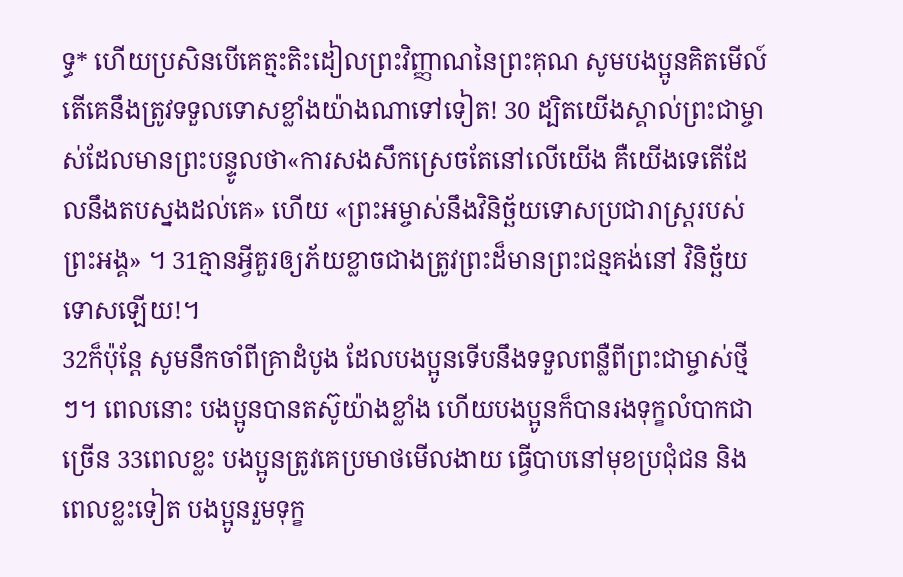ទ្ធ* ហើយប្រសិនបើគេត្មះតិះដៀលព្រះវិញ្ញាណនៃព្រះគុណ សូមបងប្អូនគិតមើល៍ តើគេនឹងត្រូវទទួលទោសខ្លាំងយ៉ាងណាទៅទៀត! 30 ដ្បិតយើងស្គាល់ព្រះជាម្ចាស់ដែលមានព្រះបន្ទូលថា«ការសងសឹកស្រេចតែនៅលើយើង គឺយើងទេតើដែលនឹងតបស្នងដល់គេ» ហើយ «ព្រះអម្ចាស់នឹងវិនិច្ឆ័យទោសប្រជារាស្ដ្ររបស់ព្រះអង្គ» ។ 31គ្មានអ្វីគួរឲ្យភ័យខ្លាចជាងត្រូវព្រះដ៏មានព្រះជន្មគង់នៅ វិនិច្ឆ័យទោសឡើយ!។
32ក៏ប៉ុន្តែ សូមនឹកចាំពីគ្រាដំបូង ដែលបងប្អូនទើបនឹងទទួលពន្លឺពីព្រះជាម្ចាស់ថ្មីៗ។ ពេលនោះ បងប្អូនបានតស៊ូយ៉ាងខ្លាំង ហើយបងប្អូនក៏បានរងទុក្ខលំបាកជាច្រើន 33ពេលខ្លះ បងប្អូនត្រូវគេប្រមាថមើលងាយ ធ្វើបាបនៅមុខប្រជុំជន និងពេលខ្លះទៀត បងប្អូនរួមទុក្ខ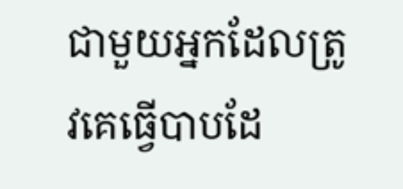ជាមួយអ្នកដែលត្រូវគេធ្វើបាបដែ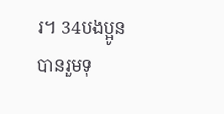រ។ 34បងប្អូនបានរួមទុ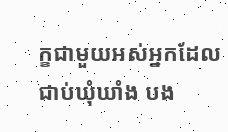ក្ខជាមួយអស់អ្នកដែលជាប់ឃុំឃាំង បង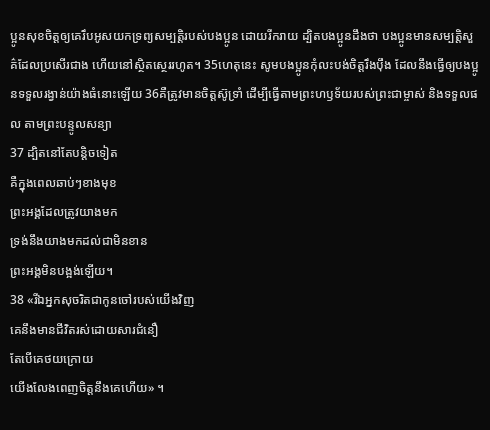ប្អូនសុខចិត្តឲ្យគេរឹបអូសយកទ្រព្យសម្បត្តិរបស់បងប្អូន ដោយរីករាយ ដ្បិតបងប្អូនដឹងថា បងប្អូនមានសម្បត្តិសួគ៌ដែលប្រសើរជាង ហើយនៅស្ថិតស្ថេររហូត។ 35ហេតុនេះ សូមបងប្អូនកុំលះបង់ចិត្តរឹងប៉ឹង ដែលនឹងធ្វើឲ្យបងប្អូនទទួលរង្វាន់យ៉ាងធំនោះឡើយ 36គឺត្រូវមានចិត្តស៊ូទ្រាំ ដើម្បីធ្វើតាមព្រះហឫទ័យរបស់ព្រះជាម្ចាស់ និងទទួលផល តាមព្រះបន្ទូលសន្យា
37 ដ្បិតនៅតែបន្តិចទៀត
គឺក្នុងពេលឆាប់ៗខាងមុខ
ព្រះអង្គដែលត្រូវយាងមក
ទ្រង់នឹងយាងមកដល់ជាមិនខាន
ព្រះអង្គមិនបង្អង់ឡើយ។
38 «រីឯអ្នកសុចរិតជាកូនចៅរបស់យើងវិញ
គេនឹងមានជីវិតរស់ដោយសារជំនឿ
តែបើគេថយក្រោយ
យើងលែងពេញចិត្តនឹងគេហើយ» ។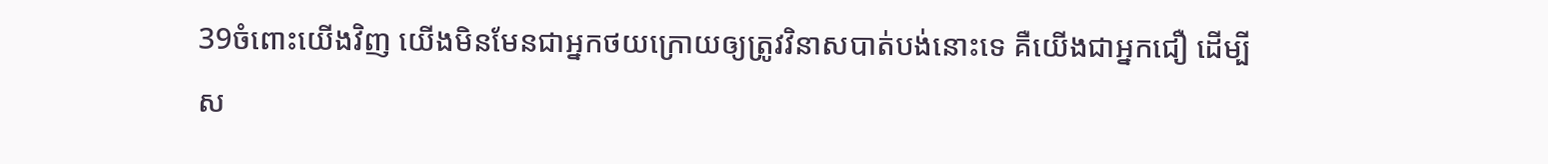39ចំពោះយើងវិញ យើងមិនមែនជាអ្នកថយក្រោយឲ្យត្រូវវិនាសបាត់បង់នោះទេ គឺយើងជាអ្នកជឿ ដើម្បីស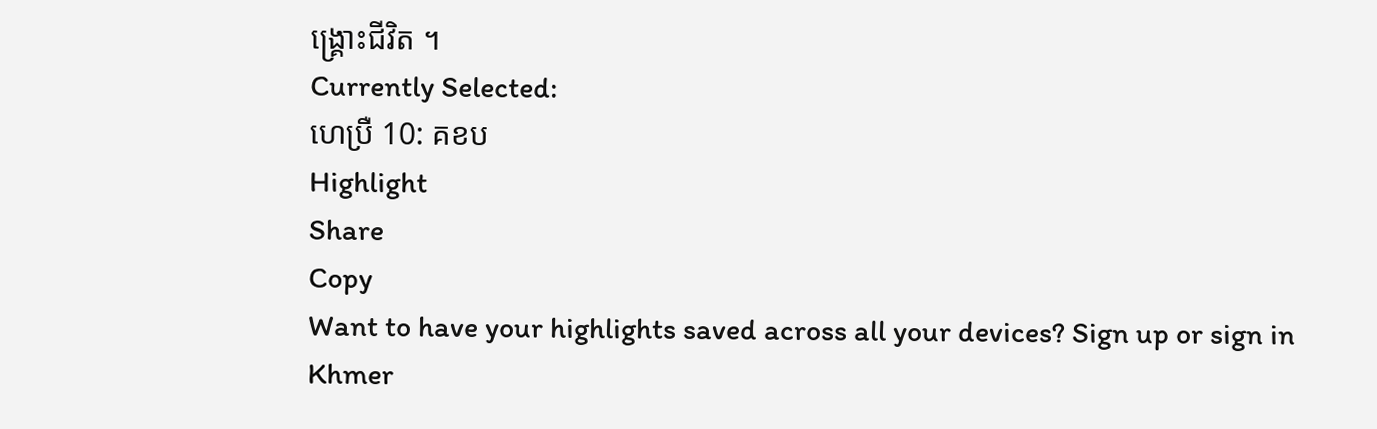ង្គ្រោះជីវិត ។
Currently Selected:
ហេប្រឺ 10: គខប
Highlight
Share
Copy
Want to have your highlights saved across all your devices? Sign up or sign in
Khmer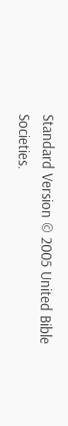Standard Version © 2005 United Bible Societies.